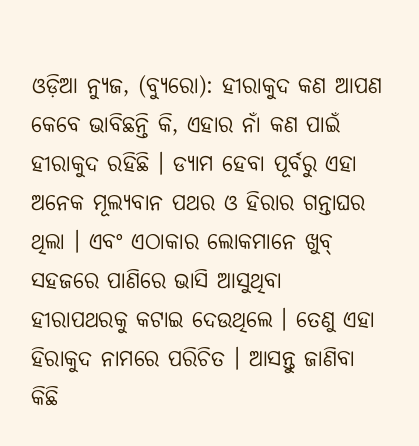ଓଡ଼ିଆ ନ୍ୟୁଜ, (ବ୍ୟୁରୋ): ହୀରାକୁଦ କଣ ଆପଣ କେବେ ଭାବିଛନ୍ତି କି, ଏହାର ନାଁ କଣ ପାଇଁ ହୀରାକୁଦ ରହିଛି । ଡ୍ୟାମ ହେବା ପୂର୍ବରୁ ଏହା ଅନେକ ମୂଲ୍ୟବାନ ପଥର ଓ ହିରାର ଗନ୍ତାଘର ଥିଲା । ଏବଂ ଏଠାକାର ଲୋକମାନେ ଖୁବ୍ ସହଜରେ ପାଣିରେ ଭାସି ଆସୁଥିବା ହୀରାପଥରକୁ କଟାଇ ଦେଉଥିଲେ । ତେଣୁ ଏହା ହିରାକୁଦ ନାମରେ ପରିଚିତ । ଆସନ୍ତୁ ଜାଣିବା କିଛି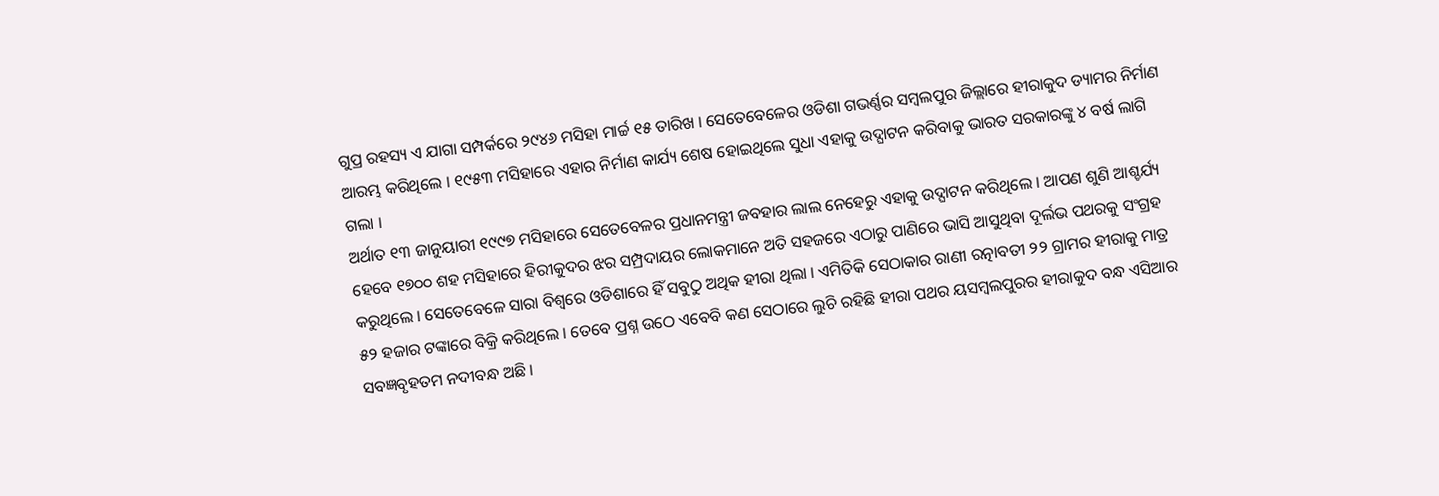ଗୁପ୍ର ରହସ୍ୟ ଏ ଯାଗା ସମ୍ପର୍କରେ ୨୯୪୬ ମସିହା ମାର୍ଚ୍ଚ ୧୫ ତାରିଖ । ସେତେବେଳେର ଓଡିଶା ଗଭର୍ଣ୍ଣର ସମ୍ବଲପୁର ଜିଲ୍ଲାରେ ହୀରାକୁଦ ଡ୍ୟାମର ନିର୍ମାଣ ଆରମ୍ଭ କରିଥିଲେ । ୧୯୫୩ ମସିହାରେ ଏହାର ନିର୍ମାଣ କାର୍ଯ୍ୟ ଶେଷ ହୋଇଥିଲେ ସୁଧା ଏହାକୁ ଉଦ୍ଘାଟନ କରିବାକୁ ଭାରତ ସରକାରଙ୍କୁ ୪ ବର୍ଷ ଲାଗି ଗଲା ।
ଅର୍ଥାତ ୧୩ ଜାନୁୟାରୀ ୧୯୯୭ ମସିହାରେ ସେତେବେଳର ପ୍ରଧାନମନ୍ତ୍ରୀ ଜବହାର ଲାଲ ନେହେରୁ ଏହାକୁ ଉଦ୍ଘାଟନ କରିଥିଲେ । ଆପଣ ଶୁଣି ଆଶ୍ଚର୍ଯ୍ୟ ହେବେ ୧୭୦୦ ଶହ ମସିହାରେ ହିରୀକୁଦର ଝର ସମ୍ପ୍ରଦାୟର ଲୋକମାନେ ଅତି ସହଜରେ ଏଠାରୁ ପାଣିରେ ଭାସି ଆସୁଥିବା ଦୂର୍ଲଭ ପଥରକୁ ସଂଗ୍ରହ କରୁଥିଲେ । ସେତେବେଳେ ସାରା ବିଶ୍ୱରେ ଓଡିଶାରେ ହିଁ ସବୁଠୁ ଅଥିକ ହୀରା ଥିଲା । ଏମିତିକି ସେଠାକାର ରାଣୀ ରତ୍ନାବତୀ ୨୨ ଗ୍ରାମର ହୀରାକୁ ମାତ୍ର ୫୨ ହଜାର ଟଙ୍କାରେ ବିକ୍ରି କରିଥିଲେ । ତେବେ ପ୍ରଶ୍ନ ଉଠେ ଏବେବି କଣ ସେଠାରେ ଲୁଚି ରହିଛି ହୀରା ପଥର ୟସମ୍ବଲପୁରର ହୀରାକୁଦ ବନ୍ଧ ଏସିଆର ସବଜ୍ଞବୃହତମ ନଦୀବନ୍ଧ ଅଛି ।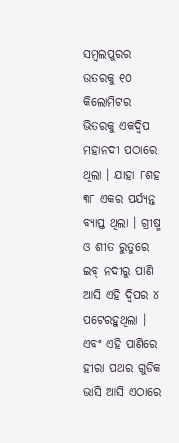ସମ୍ବଲପୁରର ଉତରକୁ ୧୦ କିଲୋମିଟର ଭିତରକୁ ଏକଦ୍ୱିପ ମହାନଦୀ ପଠାରେ ଥିଲା । ଯାହା ୮ଶହ ୩୮ ଏକର ପର୍ଯ୍ୟନ୍ତ ବ୍ୟାପ୍ତ ଥିଲା । ଗ୍ରୀଷ୍ମ ଓ ଶୀତ ରୁତୁରେ ଇବ୍ ନଦୀରୁ ପାଣି ଆସି ଏହି ଦ୍ୱିପର ୪ ପଟେରହୁଥିଲା ।
ଏବଂ ଏହି ପାଣିରେ ହୀରା ପଥର ଗୁଡିକ ଭାସି ଆସି ଏଠାରେ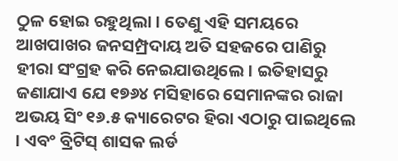ଠୁଳ ହୋଇ ରହୁଥିଲା । ତେଣୁ ଏହି ସମୟରେ ଆଖପାଖର ଜନସମ୍ପ୍ରଦାୟ ଅତି ସହଜରେ ପାଣିରୁ ହୀରା ସଂଗ୍ରହ କରି ନେଇଯାଉଥିଲେ । ଇତିହାସରୁ ଜଣାଯାଏ ଯେ ୧୭୬୪ ମସିହାରେ ସେମାନଙ୍କର ରାଜା ଅଭୟ ସିଂ ୧୬.୫ କ୍ୟାରେଟର ହିରା ଏଠାରୁ ପାଇଥିଲେ । ଏବଂ ବ୍ରିଟିସ୍ ଶାସକ ଲର୍ଡ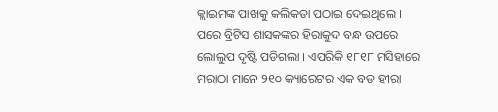କ୍ଲାଇମଙ୍କ ପାଖକୁ କଲିକତା ପଠାଇ ଦେଇଥିଲେ । ପରେ ବ୍ରିଟିସ ଶାସକଙ୍କର ହିରାକୁଦ ବନ୍ଧ ଉପରେ ଲୋଲୁପ ଦୃଷ୍ଟି ପଡିଗଲା । ଏପରିକି ୧୮୧୮ ମସିହାରେ ମରାଠା ମାନେ ୨୧୦ କ୍ୟାରେଟର ଏକ ବଡ ହୀରା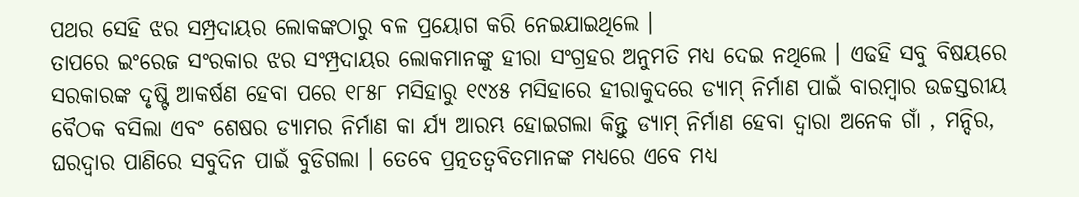ପଥର ସେହି ଝର ସମ୍ପ୍ରଦାୟର ଲୋକଙ୍କଠାରୁ ବଳ ପ୍ରୟୋଗ କରି ନେଇଯାଇଥିଲେ ।
ତାପରେ ଇଂରେଜ ସଂରକାର ଝର ସଂମ୍ପ୍ରଦାୟର ଲୋକମାନଙ୍କୁ ହୀରା ସଂଗ୍ରହର ଅନୁମତି ମଧ୍ୟ ଦେଇ ନଥିଲେ । ଏଢହି ସବୁ ବିଷୟରେ ସରକାରଙ୍କ ଦୃଷ୍ଟି ଆକର୍ଷଣ ହେବା ପରେ ୧୮୫୮ ମସିହାରୁ ୧୯୪୫ ମସିହାରେ ହୀରାକୁଦରେ ଡ୍ୟାମ୍ ନିର୍ମାଣ ପାଇଁ ବାରମ୍ବାର ଉଚ୍ଚସ୍ତରୀୟ ବୈଠକ ବସିଲା ଏବଂ ଶେଷର ଡ୍ୟାମର ନିର୍ମାଣ କା ର୍ଯ୍ୟ ଆରମ୍ଭ ହୋଇଗଲା କିନ୍ତୁ ଡ୍ୟାମ୍ ନିର୍ମାଣ ହେବା ଦ୍ୱାରା ଅନେକ ଗାଁ , ମନ୍ଦିର, ଘରଦ୍ୱାର ପାଣିରେ ସବୁଦିନ ପାଇଁ ବୁଡିଗଲା । ତେବେ ପ୍ରତ୍ନତତ୍ୱବିତମାନଙ୍କ ମଧ୍ୟରେ ଏବେ ମଧ୍ୟ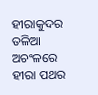ହୀରାକୁଦର ତଳିଆ ଅଚଂଳରେ ହୀରା ପଥର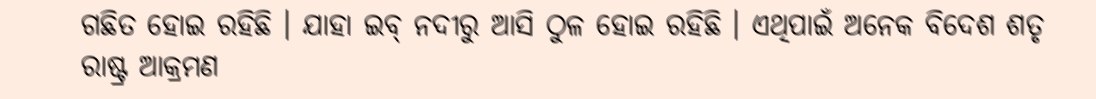ଗଛିତ ହୋଇ ରହିଛି । ଯାହା ଇବ୍ ନଦୀରୁ ଆସି ଠୁଳ ହୋଇ ରହିଛି । ଏଥିପାଇଁ ଅନେକ ବିଦେଶ ଶତୃ ରାଷ୍ଟ୍ର ଆକ୍ରମଣ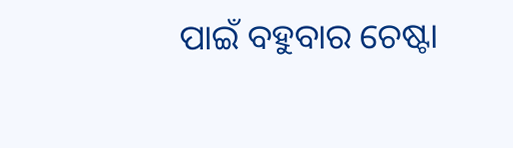ପାଇଁ ବହୁବାର ଚେଷ୍ଟା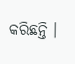କରିଛନ୍ତି ।